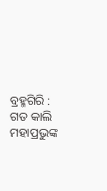ବ୍ରହ୍ମଗିରି : ଗତ କାଲି ମହାପ୍ରଭୁଙ୍କ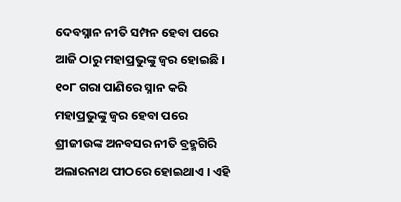ଦେବସ୍ନାନ ନୀତି ସମ୍ପନ ହେବା ପରେ ଆଜି ଠାରୁ ମହାପ୍ରଭୁଙ୍କୁ ଜ୍ୱର ହୋଇଛି । ୧୦୮ ଗରା ପାଣିରେ ସ୍ନାନ କରି ମହାପ୍ରଭୁଙ୍କୁ ଜ୍ୱର ହେବା ପରେ ଶ୍ରୀଜୀଉଙ୍କ ଅନବସର ନୀତି ବ୍ରହ୍ମଗିରି ଅଲାରନାଥ ପୀଠରେ ହୋଇଥାଏ । ଏହି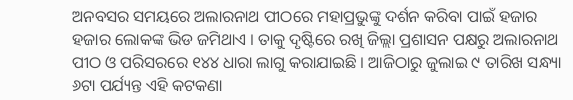ଅନବସର ସମୟରେ ଅଲାରନାଥ ପୀଠରେ ମହାପ୍ରଭୁଙ୍କୁ ଦର୍ଶନ କରିବା ପାଇଁ ହଜାର ହଜାର ଲୋକଙ୍କ ଭିଡ ଜମିଥାଏ । ତାକୁ ଦୃଷ୍ଟିରେ ରଖି ଜିଲ୍ଲା ପ୍ରଶାସନ ପକ୍ଷରୁ ଅଲାରନାଥ ପୀଠ ଓ ପରିସରରେ ୧୪୪ ଧାରା ଲାଗୁ କରାଯାଇଛି । ଆଜିଠାରୁ ଜୁଲାଇ ୯ ତାରିଖ ସନ୍ଧ୍ୟା ୬ଟା ପର୍ଯ୍ୟନ୍ତ ଏହି କଟକଣା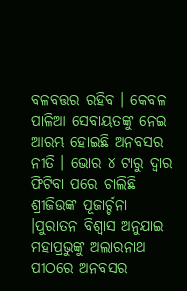ବଳବତ୍ତର ରହିବ । କେବଳ ପାଳିଆ ସେବାୟତଙ୍କୁ ନେଇ ଆରମ୍ଭ ହୋଇଛି ଅନବସର ନୀତି । ଭୋର ୪ ଟାରୁ ଦ୍ୱାର ଫିଟିବା ପରେ ଚାଲିଛି ଶ୍ରୀଜିଉଙ୍କ ପୂଜାର୍ଚ୍ଚନା ।ପୁରାତନ ବିଶ୍ୱାସ ଅନୁଯାଇ ମହାପ୍ରଭୁଙ୍କୁ ଅଲାରନାଥ ପୀଠରେ ଅନବସର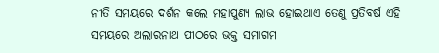ନୀତି ସମୟରେ ଦର୍ଶନ କଲେ ମହାପୁଣ୍ୟ ଲାଭ ହୋଇଥାଏ ତେଣୁ ପ୍ରତିବର୍ଷ ଏହି ସମୟରେ ଅଲାରନାଥ ପୀଠରେ ଭକ୍ତ ସମାଗମ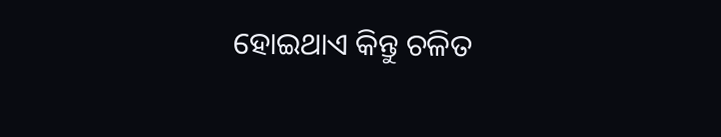ହୋଇଥାଏ କିନ୍ତୁ ଚଳିତ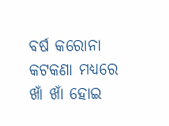ବର୍ଷ କରୋନା କଟକଣା ମଧ୍ୟରେ ଖାଁ ଖାଁ ହୋଇ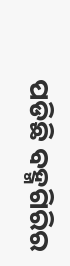ପଡିଛି ବହ୍ମଗିରିର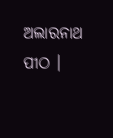ଅଲାରନାଥ ପୀଠ ।